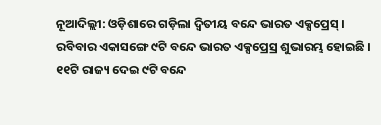ନୂଆଦିଲ୍ଲୀ: ଓଡ଼ିଶାରେ ଗଡ଼ିଲା ଦ୍ୱିତୀୟ ବନ୍ଦେ ଭାରତ ଏକ୍ସପ୍ରେସ୍ । ରବିବାର ଏକାସଙ୍ଗେ ୯ଟି ବନ୍ଦେ ଭାରତ ଏକ୍ସପ୍ରେସ୍ର ଶୁଭାରମ୍ଭ ହୋଇଛି । ୧୧ଟି ରାଜ୍ୟ ଦେଇ ୯ଟି ବନ୍ଦେ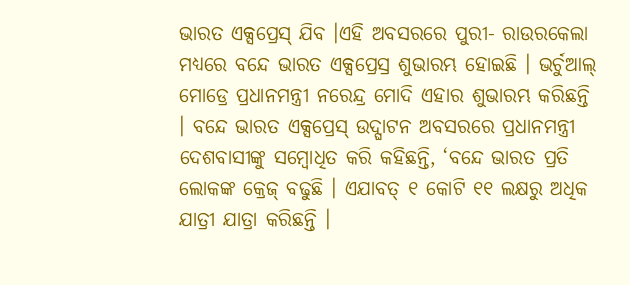ଭାରତ ଏକ୍ସପ୍ରେସ୍ ଯିବ ।ଏହି ଅବସରରେ ପୁରୀ- ରାଉରକେଲା ମଧ୍ୟରେ ବନ୍ଦେ ଭାରତ ଏକ୍ସପ୍ରେସ୍ର ଶୁଭାରମ୍ଭ ହୋଇଛି । ଭର୍ଚୁଆଲ୍ ମୋଡ୍ରେ ପ୍ରଧାନମନ୍ତ୍ରୀ ନରେନ୍ଦ୍ର ମୋଦି ଏହାର ଶୁଭାରମ୍ଭ କରିଛନ୍ତି । ବନ୍ଦେ ଭାରତ ଏକ୍ସପ୍ରେସ୍ ଉଦ୍ଘାଟନ ଅବସରରେ ପ୍ରଧାନମନ୍ତ୍ରୀ ଦେଶବାସୀଙ୍କୁ ସମ୍ବୋଧିତ କରି କହିଛନ୍ତି, ‘ବନ୍ଦେ ଭାରତ ପ୍ରତି ଲୋକଙ୍କ କ୍ରେଜ୍ ବଢୁଛି । ଏଯାବତ୍ ୧ କୋଟି ୧୧ ଲକ୍ଷରୁ ଅଧିକ ଯାତ୍ରୀ ଯାତ୍ରା କରିଛନ୍ତି ।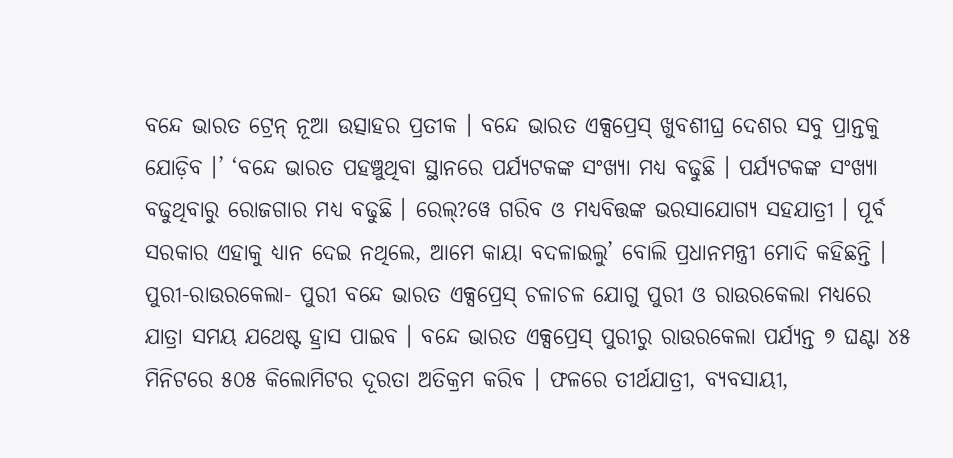ବନ୍ଦେ ଭାରତ ଟ୍ରେନ୍ ନୂଆ ଉତ୍ସାହର ପ୍ରତୀକ । ବନ୍ଦେ ଭାରତ ଏକ୍ସପ୍ରେସ୍ ଖୁବଶୀଘ୍ର ଦେଶର ସବୁ ପ୍ରାନ୍ତକୁ ଯୋଡ଼ିବ ।’ ‘ବନ୍ଦେ ଭାରତ ପହଞ୍ଚୁଥିବା ସ୍ଥାନରେ ପର୍ଯ୍ୟଟକଙ୍କ ସଂଖ୍ୟା ମଧ୍ୟ ବଢୁଛି । ପର୍ଯ୍ୟଟକଙ୍କ ସଂଖ୍ୟା ବଢୁଥିବାରୁ ରୋଜଗାର ମଧ୍ୟ ବଢୁଛି । ରେଲ୍?ୱେ ଗରିବ ଓ ମଧ୍ୟବିତ୍ତଙ୍କ ଭରସାଯୋଗ୍ୟ ସହଯାତ୍ରୀ । ପୂର୍ବ ସରକାର ଏହାକୁ ଧ୍ୟାନ ଦେଇ ନଥିଲେ, ଆମେ କାୟା ବଦଳାଇଲୁ’ ବୋଲି ପ୍ରଧାନମନ୍ତ୍ରୀ ମୋଦି କହିଛନ୍ତି । ପୁରୀ-ରାଉରକେଲା- ପୁରୀ ବନ୍ଦେ ଭାରତ ଏକ୍ସପ୍ରେସ୍ ଚଳାଚଳ ଯୋଗୁ ପୁରୀ ଓ ରାଉରକେଲା ମଧ୍ୟରେ ଯାତ୍ରା ସମୟ ଯଥେଷ୍ଟ ହ୍ରାସ ପାଇବ । ବନ୍ଦେ ଭାରତ ଏକ୍ସପ୍ରେସ୍ ପୁରୀରୁ ରାଉରକେଲା ପର୍ଯ୍ୟନ୍ତ ୭ ଘଣ୍ଟା ୪୫ ମିନିଟରେ ୫୦୫ କିଲୋମିଟର ଦୂରତା ଅତିକ୍ରମ କରିବ । ଫଳରେ ତୀର୍ଥଯାତ୍ରୀ, ବ୍ୟବସାୟୀ,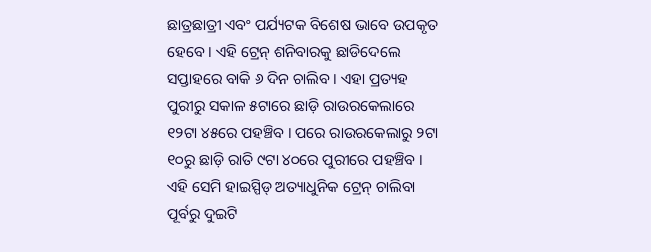ଛାତ୍ରଛାତ୍ରୀ ଏବଂ ପର୍ଯ୍ୟଟକ ବିଶେଷ ଭାବେ ଉପକୃତ ହେବେ । ଏହି ଟ୍ରେନ୍ ଶନିବାରକୁ ଛାଡିଦେଲେ ସପ୍ତାହରେ ବାକି ୬ ଦିନ ଚାଲିବ । ଏହା ପ୍ରତ୍ୟହ ପୁରୀରୁ ସକାଳ ୫ଟାରେ ଛାଡ଼ି ରାଉରକେଲାରେ ୧୨ଟା ୪୫ରେ ପହଞ୍ଚିବ । ପରେ ରାଉରକେଲାରୁ ୨ଟା ୧୦ରୁ ଛାଡ଼ି ରାତି ୯ଟା ୪୦ରେ ପୁରୀରେ ପହଞ୍ଚିବ । ଏହି ସେମି ହାଇସ୍ପିଡ୍ ଅତ୍ୟାଧୁନିକ ଟ୍ରେନ୍ ଚାଲିବା ପୂର୍ବରୁ ଦୁଇଟି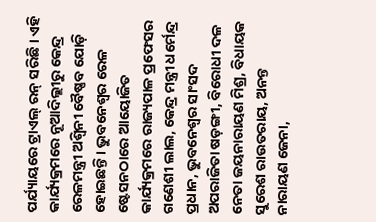ପର୍ଯ୍ୟାୟରେ ଟ୍ରାଏଲ୍ ରନ୍ ସରିଛି । ଏହି କାର୍ଯ୍ୟକ୍ରମରେ ନୂଆଦିଲ୍ଲୀରୁ କେନ୍ଦ୍ର ରେଳମନ୍ତ୍ରୀ ଅଶ୍ୱିନୀ ବୈଷ୍ଣବ ଯୋଡ଼ି ହୋଇଛନ୍ତି । ଭୁବନେଶ୍ୱର ରେଳ ଷ୍ଟେସନଠାରେ ଆୟୋଜିତ କାର୍ଯ୍ୟକ୍ରମରେ ରାଜ୍ୟପାଳ ପ୍ରଫେସର ଗଣେଶୀ ଲାଲ, କେନ୍ଦ୍ର ମନ୍ତ୍ରୀ ଧର୍ମେନ୍ଦ୍ର ପ୍ରଧାନ, ଭୁବନେଶ୍ୱର ସାଂସଦ ଅପରାଜିତା ଷଡ଼ଙ୍ଗୀ, ବିରୋଧୀ ଦଳ ନେତା ଜୟନାରାୟଣ ମିଶ୍ର, ବିଧାୟକ ସୁରେଶ ରାଉତରାୟ, ଅନନ୍ତ ନାରାୟଣ ଜେନା,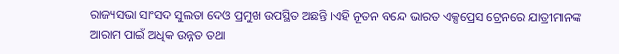ରାଜ୍ୟସଭା ସାଂସଦ ସୁଲତା ଦେଓ ପ୍ରମୁଖ ଉପସ୍ଥିତ ଅଛନ୍ତି ।ଏହି ନୂତନ ବନ୍ଦେ ଭାରତ ଏକ୍ସପ୍ରେସ ଟ୍ରେନରେ ଯାତ୍ରୀମାନଙ୍କ ଆରାମ ପାଇଁ ଅଧିକ ଉନ୍ନତ ତଥା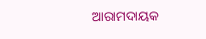ଆରାମଦାୟକ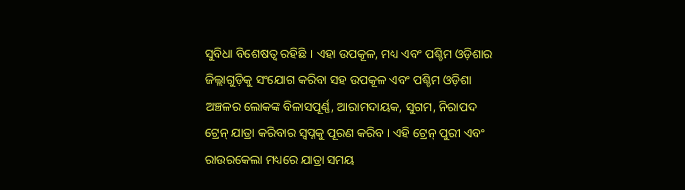ସୁବିଧା ବିଶେଷତ୍ୱ ରହିଛି । ଏହା ଉପକୂଳ, ମଧ୍ୟ ଏବଂ ପଶ୍ଚିମ ଓଡ଼ିଶାର ଜିଲ୍ଲାଗୁଡ଼ିକୁ ସଂଯୋଗ କରିବା ସହ ଉପକୂଳ ଏବଂ ପଶ୍ଚିମ ଓଡ଼ିଶା ଅଞ୍ଚଳର ଲୋକଙ୍କ ବିଳାସପୂର୍ଣ୍ଣ, ଆରାମଦାୟକ, ସୁଗମ, ନିରାପଦ ଟ୍ରେନ୍ ଯାତ୍ରା କରିବାର ସ୍ୱପ୍ନକୁ ପୂରଣ କରିବ । ଏହି ଟ୍ରେନ୍ ପୁରୀ ଏବଂ ରାଉରକେଲା ମଧ୍ୟରେ ଯାତ୍ରା ସମୟ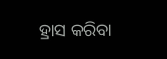ହ୍ରାସ କରିବା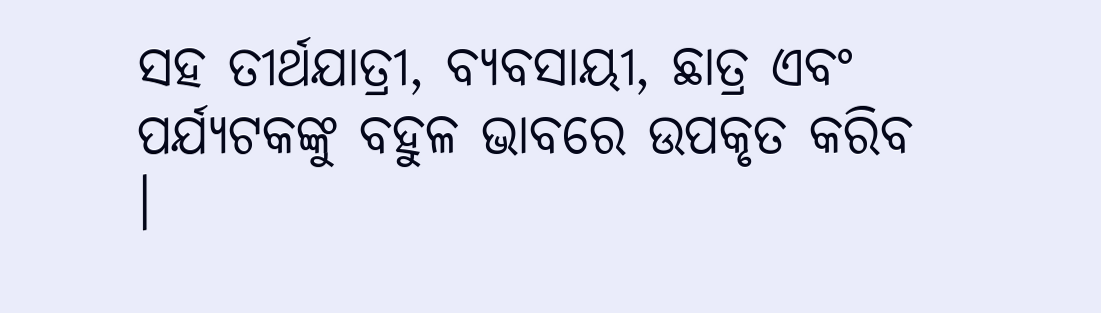ସହ ତୀର୍ଥଯାତ୍ରୀ, ବ୍ୟବସାୟୀ, ଛାତ୍ର ଏବଂ ପର୍ଯ୍ୟଟକଙ୍କୁ ବହୁଳ ଭାବରେ ଉପକୃତ କରିବ ।